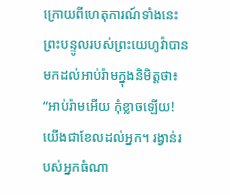ក្រោយពីហេតុការណ៍ទាំងនេះ ព្រះបន្ទូលរបស់ព្រះយេហូវ៉ាបានមកដល់អាប់រ៉ាមក្នុងនិមិត្តថា៖ “អាប់រ៉ាមអើយ កុំខ្លាចឡើយ! យើងជាខែលដល់អ្នក។ រង្វាន់របស់អ្នកធំណា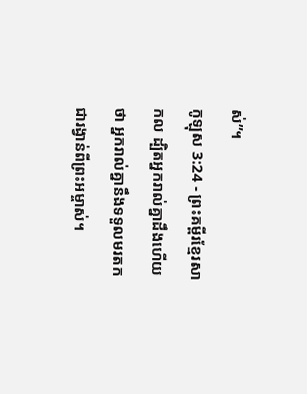ស់”។
កូឡុស 3:24 - ព្រះគម្ពីរខ្មែរសាកល ដ្បិតអ្នករាល់គ្នាដឹងហើយថា អ្នករាល់គ្នានឹងទទួលមរតកជារង្វាន់ពីព្រះអម្ចាស់។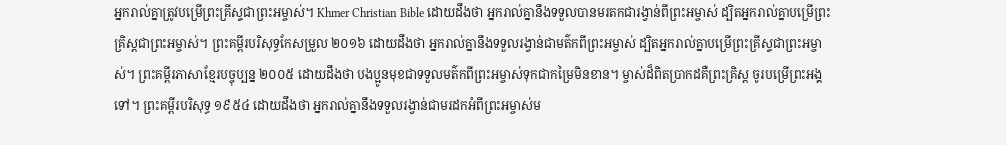អ្នករាល់គ្នាត្រូវបម្រើព្រះគ្រីស្ទជាព្រះអម្ចាស់។ Khmer Christian Bible ដោយដឹងថា អ្នករាល់គ្នានឹងទទួលបានមរតកជារង្វាន់ពីព្រះអម្ចាស់ ដ្បិតអ្នករាល់គ្នាបម្រើព្រះគ្រិស្ដជាព្រះអម្ចាស់។ ព្រះគម្ពីរបរិសុទ្ធកែសម្រួល ២០១៦ ដោយដឹងថា អ្នករាល់គ្នានឹងទទួលរង្វាន់ជាមត៌កពីព្រះអម្ចាស់ ដ្បិតអ្នករាល់គ្នាបម្រើព្រះគ្រីស្ទជាព្រះអម្ចាស់។ ព្រះគម្ពីរភាសាខ្មែរបច្ចុប្បន្ន ២០០៥ ដោយដឹងថា បងប្អូនមុខជាទទួលមត៌កពីព្រះអម្ចាស់ទុកជាកម្រៃមិនខាន។ ម្ចាស់ដ៏ពិតប្រាកដគឺព្រះគ្រិស្ត ចូរបម្រើព្រះអង្គទៅ។ ព្រះគម្ពីរបរិសុទ្ធ ១៩៥៤ ដោយដឹងថា អ្នករាល់គ្នានឹងទទួលរង្វាន់ជាមរដកអំពីព្រះអម្ចាស់ម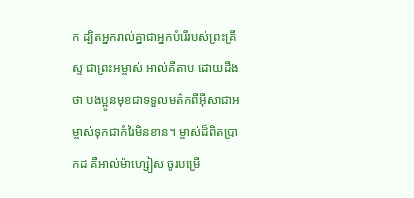ក ដ្បិតអ្នករាល់គ្នាជាអ្នកបំរើរបស់ព្រះគ្រីស្ទ ជាព្រះអម្ចាស់ អាល់គីតាប ដោយដឹងថា បងប្អូនមុខជាទទួលមត៌កពីអ៊ីសាជាអម្ចាស់ទុកជាកំរៃមិនខាន។ ម្ចាស់ដ៏ពិតប្រាកដ គឺអាល់ម៉ាហ្សៀស ចូរបម្រើ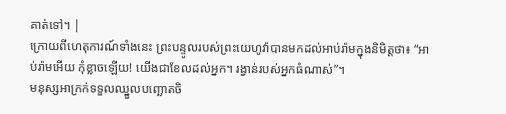គាត់ទៅ។ |
ក្រោយពីហេតុការណ៍ទាំងនេះ ព្រះបន្ទូលរបស់ព្រះយេហូវ៉ាបានមកដល់អាប់រ៉ាមក្នុងនិមិត្តថា៖ “អាប់រ៉ាមអើយ កុំខ្លាចឡើយ! យើងជាខែលដល់អ្នក។ រង្វាន់របស់អ្នកធំណាស់”។
មនុស្សអាក្រក់ទទួលឈ្នួលបញ្ឆោតចិ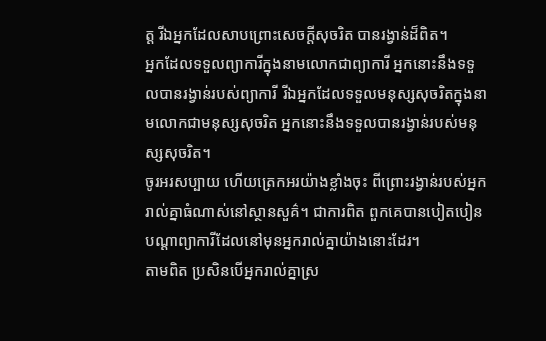ត្ត រីឯអ្នកដែលសាបព្រោះសេចក្ដីសុចរិត បានរង្វាន់ដ៏ពិត។
អ្នកដែលទទួលព្យាការីក្នុងនាមលោកជាព្យាការី អ្នកនោះនឹងទទួលបានរង្វាន់របស់ព្យាការី រីឯអ្នកដែលទទួលមនុស្សសុចរិតក្នុងនាមលោកជាមនុស្សសុចរិត អ្នកនោះនឹងទទួលបានរង្វាន់របស់មនុស្សសុចរិត។
ចូរអរសប្បាយ ហើយត្រេកអរយ៉ាងខ្លាំងចុះ ពីព្រោះរង្វាន់របស់អ្នករាល់គ្នាធំណាស់នៅស្ថានសួគ៌។ ជាការពិត ពួកគេបានបៀតបៀនបណ្ដាព្យាការីដែលនៅមុនអ្នករាល់គ្នាយ៉ាងនោះដែរ។
តាមពិត ប្រសិនបើអ្នករាល់គ្នាស្រ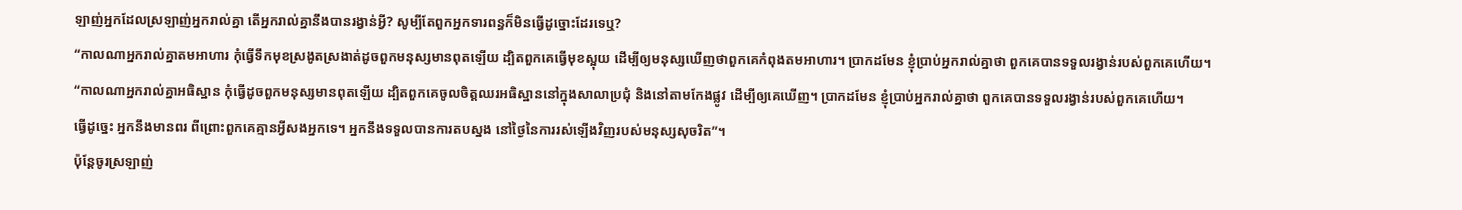ឡាញ់អ្នកដែលស្រឡាញ់អ្នករាល់គ្នា តើអ្នករាល់គ្នានឹងបានរង្វាន់អ្វី? សូម្បីតែពួកអ្នកទារពន្ធក៏មិនធ្វើដូច្នោះដែរទេឬ?
“កាលណាអ្នករាល់គ្នាតមអាហារ កុំធ្វើទឹកមុខស្រងូតស្រងាត់ដូចពួកមនុស្សមានពុតឡើយ ដ្បិតពួកគេធ្វើមុខស្អុយ ដើម្បីឲ្យមនុស្សឃើញថាពួកគេកំពុងតមអាហារ។ ប្រាកដមែន ខ្ញុំប្រាប់អ្នករាល់គ្នាថា ពួកគេបានទទួលរង្វាន់របស់ពួកគេហើយ។
“កាលណាអ្នករាល់គ្នាអធិស្ឋាន កុំធ្វើដូចពួកមនុស្សមានពុតឡើយ ដ្បិតពួកគេចូលចិត្តឈរអធិស្ឋាននៅក្នុងសាលាប្រជុំ និងនៅតាមកែងផ្លូវ ដើម្បីឲ្យគេឃើញ។ ប្រាកដមែន ខ្ញុំប្រាប់អ្នករាល់គ្នាថា ពួកគេបានទទួលរង្វាន់របស់ពួកគេហើយ។
ធ្វើដូច្នេះ អ្នកនឹងមានពរ ពីព្រោះពួកគេគ្មានអ្វីសងអ្នកទេ។ អ្នកនឹងទទួលបានការតបស្នង នៅថ្ងៃនៃការរស់ឡើងវិញរបស់មនុស្សសុចរិត”។
ប៉ុន្តែចូរស្រឡាញ់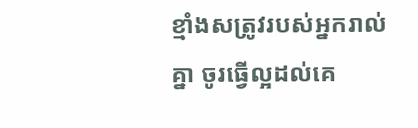ខ្មាំងសត្រូវរបស់អ្នករាល់គ្នា ចូរធ្វើល្អដល់គេ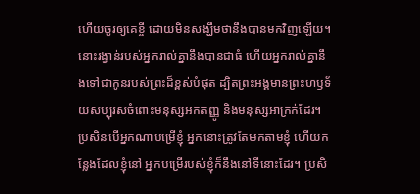ហើយចូរឲ្យគេខ្ចី ដោយមិនសង្ឃឹមថានឹងបានមកវិញឡើយ។ នោះរង្វាន់របស់អ្នករាល់គ្នានឹងបានជាធំ ហើយអ្នករាល់គ្នានឹងទៅជាកូនរបស់ព្រះដ៏ខ្ពស់បំផុត ដ្បិតព្រះអង្គមានព្រះហឫទ័យសប្បុរសចំពោះមនុស្សអកតញ្ញូ និងមនុស្សអាក្រក់ដែរ។
ប្រសិនបើអ្នកណាបម្រើខ្ញុំ អ្នកនោះត្រូវតែមកតាមខ្ញុំ ហើយកន្លែងដែលខ្ញុំនៅ អ្នកបម្រើរបស់ខ្ញុំក៏នឹងនៅទីនោះដែរ។ ប្រសិ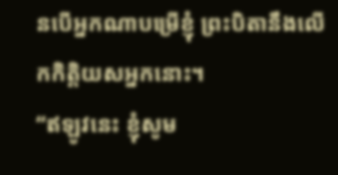នបើអ្នកណាបម្រើខ្ញុំ ព្រះបិតានឹងលើកកិត្តិយសអ្នកនោះ។
“ឥឡូវនេះ ខ្ញុំសូម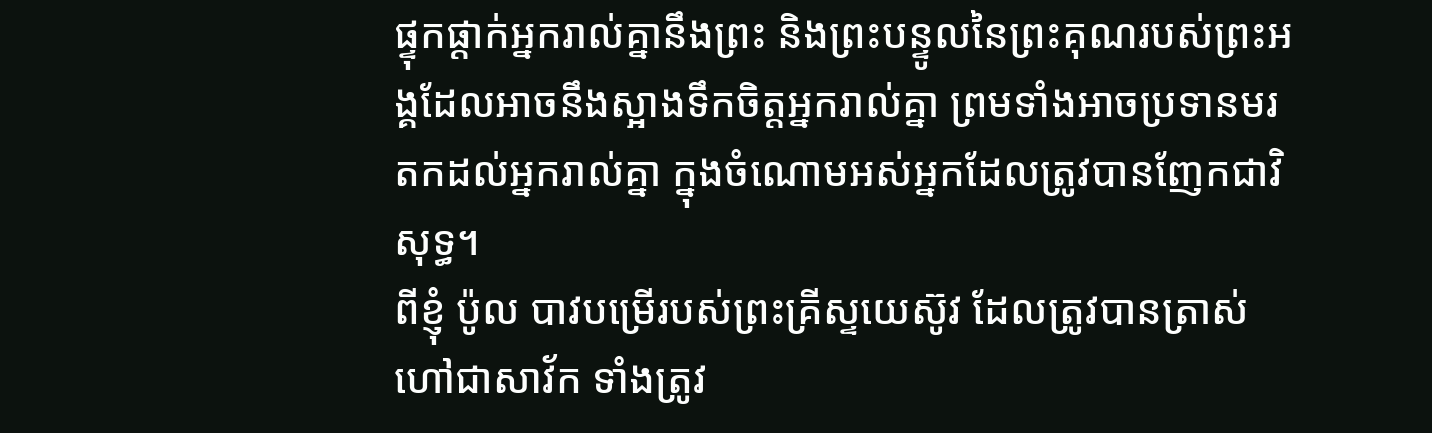ផ្ទុកផ្ដាក់អ្នករាល់គ្នានឹងព្រះ និងព្រះបន្ទូលនៃព្រះគុណរបស់ព្រះអង្គដែលអាចនឹងស្អាងទឹកចិត្តអ្នករាល់គ្នា ព្រមទាំងអាចប្រទានមរតកដល់អ្នករាល់គ្នា ក្នុងចំណោមអស់អ្នកដែលត្រូវបានញែកជាវិសុទ្ធ។
ពីខ្ញុំ ប៉ូល បាវបម្រើរបស់ព្រះគ្រីស្ទយេស៊ូវ ដែលត្រូវបានត្រាស់ហៅជាសាវ័ក ទាំងត្រូវ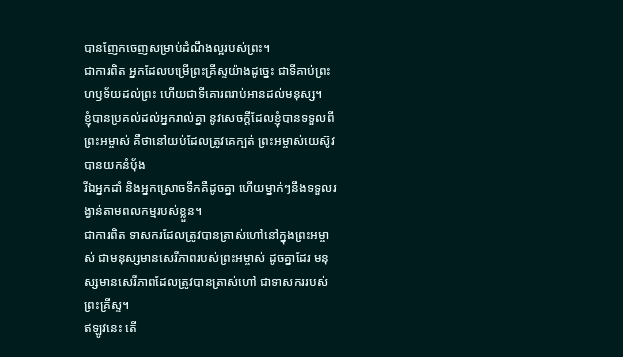បានញែកចេញសម្រាប់ដំណឹងល្អរបស់ព្រះ។
ជាការពិត អ្នកដែលបម្រើព្រះគ្រីស្ទយ៉ាងដូច្នេះ ជាទីគាប់ព្រះហឫទ័យដល់ព្រះ ហើយជាទីគោរពរាប់អានដល់មនុស្ស។
ខ្ញុំបានប្រគល់ដល់អ្នករាល់គ្នា នូវសេចក្ដីដែលខ្ញុំបានទទួលពីព្រះអម្ចាស់ គឺថានៅយប់ដែលត្រូវគេក្បត់ ព្រះអម្ចាស់យេស៊ូវបានយកនំប៉័ង
រីឯអ្នកដាំ និងអ្នកស្រោចទឹកគឺដូចគ្នា ហើយម្នាក់ៗនឹងទទួលរង្វាន់តាមពលកម្មរបស់ខ្លួន។
ជាការពិត ទាសករដែលត្រូវបានត្រាស់ហៅនៅក្នុងព្រះអម្ចាស់ ជាមនុស្សមានសេរីភាពរបស់ព្រះអម្ចាស់ ដូចគ្នាដែរ មនុស្សមានសេរីភាពដែលត្រូវបានត្រាស់ហៅ ជាទាសកររបស់ព្រះគ្រីស្ទ។
ឥឡូវនេះ តើ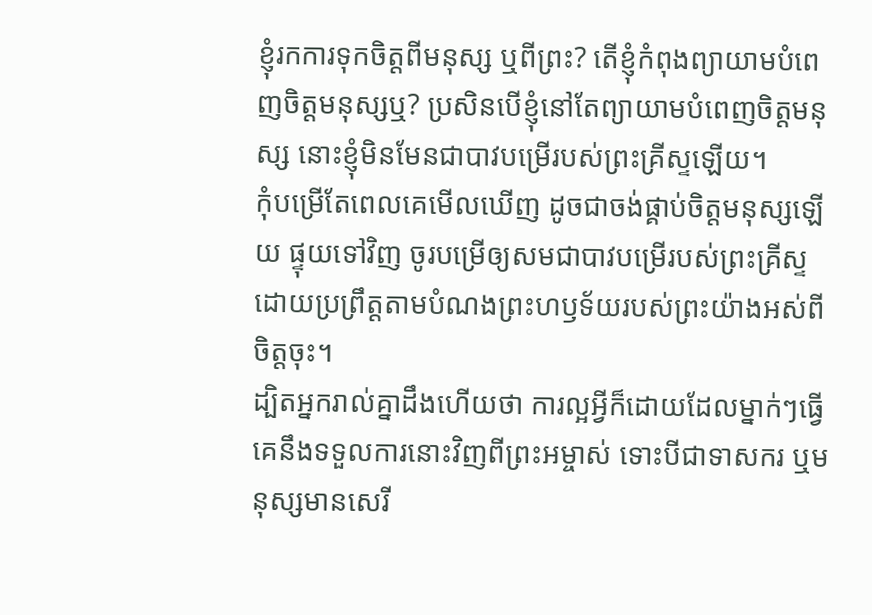ខ្ញុំរកការទុកចិត្តពីមនុស្ស ឬពីព្រះ? តើខ្ញុំកំពុងព្យាយាមបំពេញចិត្តមនុស្សឬ? ប្រសិនបើខ្ញុំនៅតែព្យាយាមបំពេញចិត្តមនុស្ស នោះខ្ញុំមិនមែនជាបាវបម្រើរបស់ព្រះគ្រីស្ទឡើយ។
កុំបម្រើតែពេលគេមើលឃើញ ដូចជាចង់ផ្គាប់ចិត្តមនុស្សឡើយ ផ្ទុយទៅវិញ ចូរបម្រើឲ្យសមជាបាវបម្រើរបស់ព្រះគ្រីស្ទ ដោយប្រព្រឹត្តតាមបំណងព្រះហឫទ័យរបស់ព្រះយ៉ាងអស់ពីចិត្តចុះ។
ដ្បិតអ្នករាល់គ្នាដឹងហើយថា ការល្អអ្វីក៏ដោយដែលម្នាក់ៗធ្វើ គេនឹងទទួលការនោះវិញពីព្រះអម្ចាស់ ទោះបីជាទាសករ ឬមនុស្សមានសេរី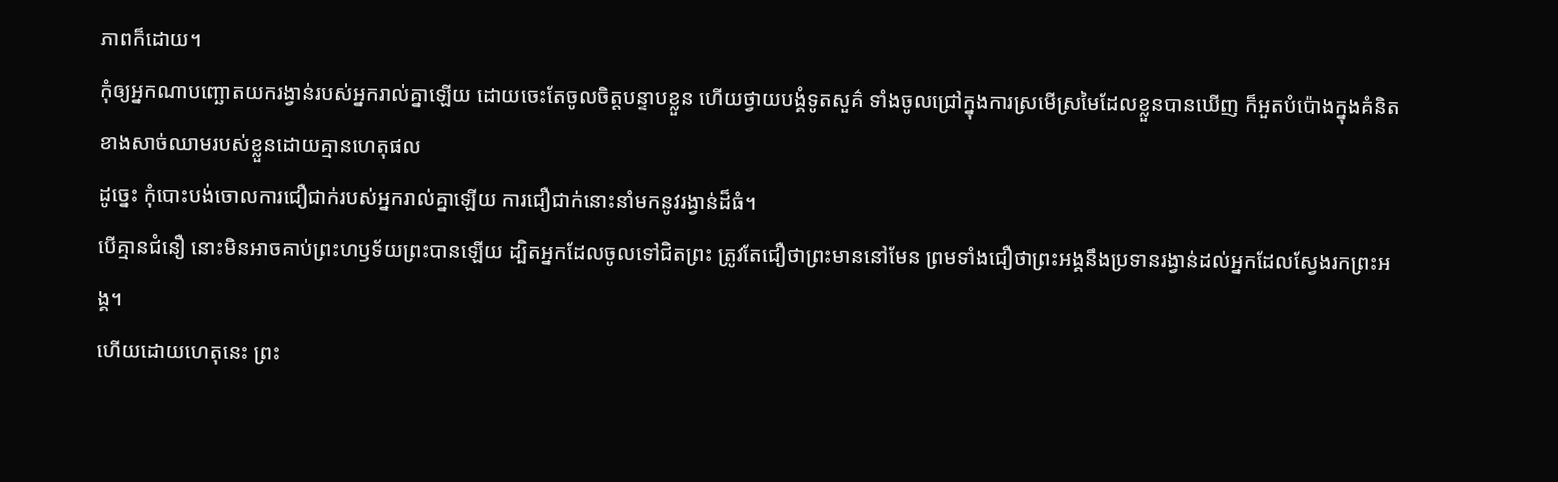ភាពក៏ដោយ។
កុំឲ្យអ្នកណាបញ្ឆោតយករង្វាន់របស់អ្នករាល់គ្នាឡើយ ដោយចេះតែចូលចិត្តបន្ទាបខ្លួន ហើយថ្វាយបង្គំទូតសួគ៌ ទាំងចូលជ្រៅក្នុងការស្រមើស្រមៃដែលខ្លួនបានឃើញ ក៏អួតបំប៉ោងក្នុងគំនិតខាងសាច់ឈាមរបស់ខ្លួនដោយគ្មានហេតុផល
ដូច្នេះ កុំបោះបង់ចោលការជឿជាក់របស់អ្នករាល់គ្នាឡើយ ការជឿជាក់នោះនាំមកនូវរង្វាន់ដ៏ធំ។
បើគ្មានជំនឿ នោះមិនអាចគាប់ព្រះហឫទ័យព្រះបានឡើយ ដ្បិតអ្នកដែលចូលទៅជិតព្រះ ត្រូវតែជឿថាព្រះមាននៅមែន ព្រមទាំងជឿថាព្រះអង្គនឹងប្រទានរង្វាន់ដល់អ្នកដែលស្វែងរកព្រះអង្គ។
ហើយដោយហេតុនេះ ព្រះ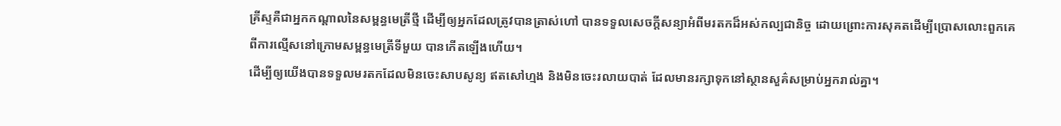គ្រីស្ទគឺជាអ្នកកណ្ដាលនៃសម្ពន្ធមេត្រីថ្មី ដើម្បីឲ្យអ្នកដែលត្រូវបានត្រាស់ហៅ បានទទួលសេចក្ដីសន្យាអំពីមរតកដ៏អស់កល្បជានិច្ច ដោយព្រោះការសុគតដើម្បីប្រោសលោះពួកគេពីការល្មើសនៅក្រោមសម្ពន្ធមេត្រីទីមួយ បានកើតឡើងហើយ។
ដើម្បីឲ្យយើងបានទទួលមរតកដែលមិនចេះសាបសូន្យ ឥតសៅហ្មង និងមិនចេះរលាយបាត់ ដែលមានរក្សាទុកនៅស្ថានសួគ៌សម្រាប់អ្នករាល់គ្នា។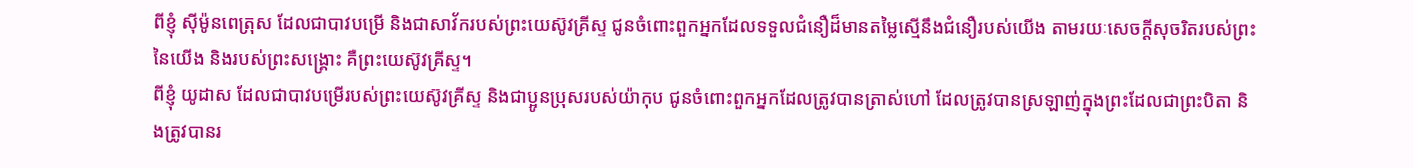ពីខ្ញុំ ស៊ីម៉ូនពេត្រុស ដែលជាបាវបម្រើ និងជាសាវ័ករបស់ព្រះយេស៊ូវគ្រីស្ទ ជូនចំពោះពួកអ្នកដែលទទួលជំនឿដ៏មានតម្លៃស្មើនឹងជំនឿរបស់យើង តាមរយៈសេចក្ដីសុចរិតរបស់ព្រះនៃយើង និងរបស់ព្រះសង្គ្រោះ គឺព្រះយេស៊ូវគ្រីស្ទ។
ពីខ្ញុំ យូដាស ដែលជាបាវបម្រើរបស់ព្រះយេស៊ូវគ្រីស្ទ និងជាប្អូនប្រុសរបស់យ៉ាកុប ជូនចំពោះពួកអ្នកដែលត្រូវបានត្រាស់ហៅ ដែលត្រូវបានស្រឡាញ់ក្នុងព្រះដែលជាព្រះបិតា និងត្រូវបានរ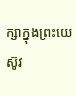ក្សាក្នុងព្រះយេស៊ូវ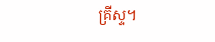គ្រីស្ទ។